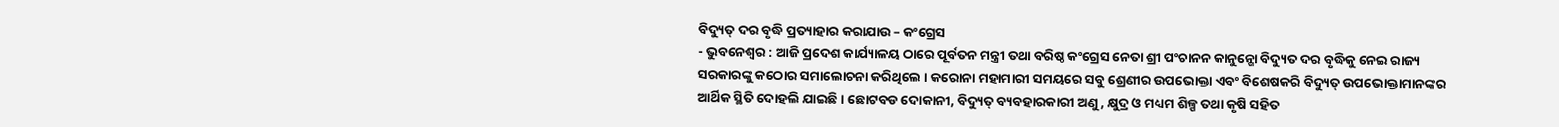ବିଦ୍ୟୁତ୍ ଦର ବୃଦ୍ଧି ପ୍ରତ୍ୟାହାର କରାଯାଉ – କଂଗ୍ରେସ
- ଭୁବନେଶ୍ୱର : ଆଜି ପ୍ରଦେଶ କାର୍ଯ୍ୟାଳୟ ଠାରେ ପୂର୍ବତନ ମନ୍ତ୍ରୀ ତଥା ବରିଷ୍ଠ କଂଗ୍ରେସ ନେତା ଶ୍ରୀ ପଂଚାନନ କାନୁନ୍ଗୋ ବିଦ୍ୟୁତ ଦର ବୃଦ୍ଧିକୁ ନେଇ ରାଜ୍ୟ ସରକାରଙ୍କୁ କଠୋର ସମାଲୋଚନା କରିଥିଲେ । କରୋନା ମହାମାରୀ ସମୟରେ ସବୁ ଶ୍ରେଣୀର ଉପଭୋକ୍ତା ଏବଂ ବିଶେଷକରି ବିଦ୍ୟୁତ୍ ଉପଭୋକ୍ତାମାନଙ୍କର ଆର୍ଥିକ ସ୍ଥିତି ଦୋହଲି ଯାଇଛି । ଛୋଟବଡ ଦୋକାନୀ, ବିଦ୍ୟୁତ୍ ବ୍ୟବହାରକାରୀ ଅଣୁ, କ୍ଷୁଦ୍ର ଓ ମଧ୍ୟମ ଶିଳ୍ପ ତଥା କୃଷି ସହିତ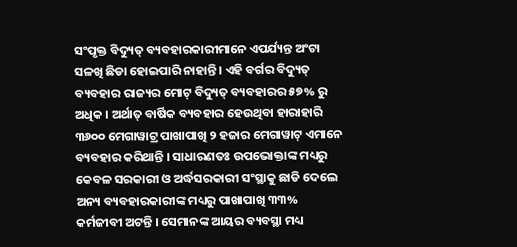ସଂପୃକ୍ତ ବିଦ୍ୟୁତ୍ ବ୍ୟବହାରକାରୀମାନେ ଏପର୍ଯ୍ୟନ୍ତ ଅଂଟା ସଳଖି ଛିଡା ହୋଇପାରି ନାହାନ୍ତି । ଏହି ବର୍ଗର ବିଦ୍ୟୁତ୍ ବ୍ୟବହାର ରାଜ୍ୟର ମୋଟ୍ ବିଦ୍ୟୁତ୍ ବ୍ୟବହାରର ୫୭% ରୁ ଅଧିକ । ଅର୍ଥାତ୍ ବାର୍ଷିକ ବ୍ୟବହାର ହେଉଥିବା ହାରାହାରି ୩୬୦୦ ମେଗାୱାଟ୍ର ପାଖାପାଖି ୨ ହଜାର ମେଗାୱାଟ୍ ଏମାନେ ବ୍ୟବହାର କରିଥାନ୍ତି । ସାଧାରଣତଃ ଉପଭୋକ୍ତାଙ୍କ ମଧ୍ୟରୁ କେବଳ ସରକାରୀ ଓ ଅର୍ଦ୍ଧସରକାରୀ ସଂସ୍ଥାକୁ ଛାଡି ଦେଲେ ଅନ୍ୟ ବ୍ୟବହାରକାରୀଙ୍କ ମଧ୍ୟରୁ ପାଖାପାଖି ୩୩% କର୍ମଜୀବୀ ଅଟନ୍ତି । ସେମାନଙ୍କ ଆୟର ବ୍ୟବସ୍ଥା ମଧ୍ୟ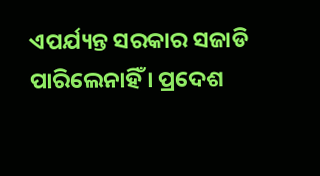ଏପର୍ଯ୍ୟନ୍ତ ସରକାର ସଜାଡି ପାରିଲେନାହିଁ । ପ୍ରଦେଶ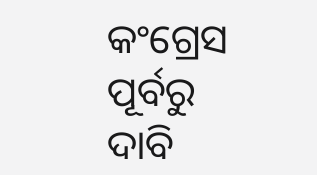କଂଗ୍ରେସ ପୂର୍ବରୁ ଦାବି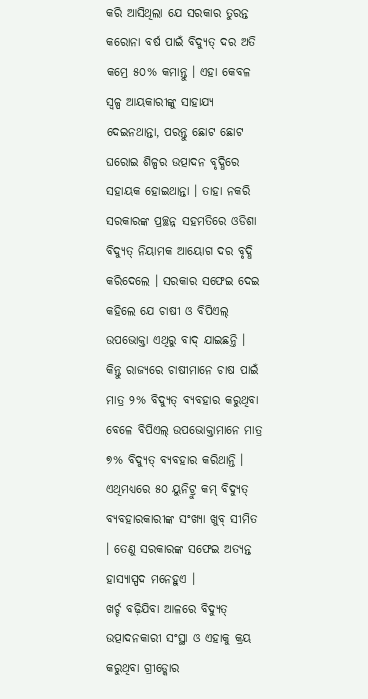କରି ଆସିଥିଲା ଯେ ସରକାର ତୁରନ୍ତ କରୋନା ବର୍ଷ ପାଇଁ ବିଦ୍ୟୁତ୍ ଦର ଅତି କମ୍ରେ ୫୦% କମାନ୍ତୁ । ଏହା କେବଳ ସ୍ୱଳ୍ପ ଆୟକାରୀଙ୍କୁ ସାହାଯ୍ୟ ଦେଇନଥାନ୍ତା, ପରନ୍ତୁ ଛୋଟ ଛୋଟ ଘରୋଇ ଶିଳ୍ପର ଉତ୍ପାଦନ ବୃଦ୍ଧିରେ ସହାୟକ ହୋଇଥାନ୍ତା । ତାହା ନକରି ସରକାରଙ୍କ ପ୍ରଚ୍ଛନ୍ନ ସହମତିରେ ଓଡିଶା ବିଦ୍ୟୁତ୍ ନିୟାମକ ଆୟୋଗ ଦର ବୃଦ୍ଧି କରିଦେଲେ । ସରକାର ସଫେଇ ଦେଇ କହିଲେ ଯେ ଚାଷୀ ଓ ବିପିଏଲ୍ ଉପଭୋକ୍ତା ଏଥିରୁ ବାଦ୍ ଯାଇଛନ୍ତି । କିନ୍ତୁ ରାଜ୍ୟରେ ଚାଷୀମାନେ ଚାଷ ପାଇଁ ମାତ୍ର ୨% ବିଦ୍ୟୁତ୍ ବ୍ୟବହାର କରୁଥିବା ବେଳେ ବିପିଏଲ୍ ଉପଭୋକ୍ତାମାନେ ମାତ୍ର ୭% ବିଦ୍ୟୁତ୍ ବ୍ୟବହାର କରିଥାନ୍ତି । ଏଥିମଧ୍ୟରେ ୫୦ ୟୁନିଟ୍ରୁ କମ୍ ବିଦ୍ୟୁତ୍ ବ୍ୟବହାରକାରୀଙ୍କ ସଂଖ୍ୟା ଖୁବ୍ ସୀମିତ । ତେଣୁ ସରକାରଙ୍କ ସଫେଇ ଅତ୍ୟନ୍ତ ହାସ୍ୟାସ୍ପଦ ମନେହୁଏ ।
ଖର୍ଚ୍ଚ ବଢ଼ିଯିବା ଆଳରେ ବିଦ୍ୟୁତ୍ ଉତ୍ପାଦନକାରୀ ସଂସ୍ଥା ଓ ଏହାକୁ କ୍ରୟ କରୁଥିବା ଗ୍ରୀଡ୍କୋର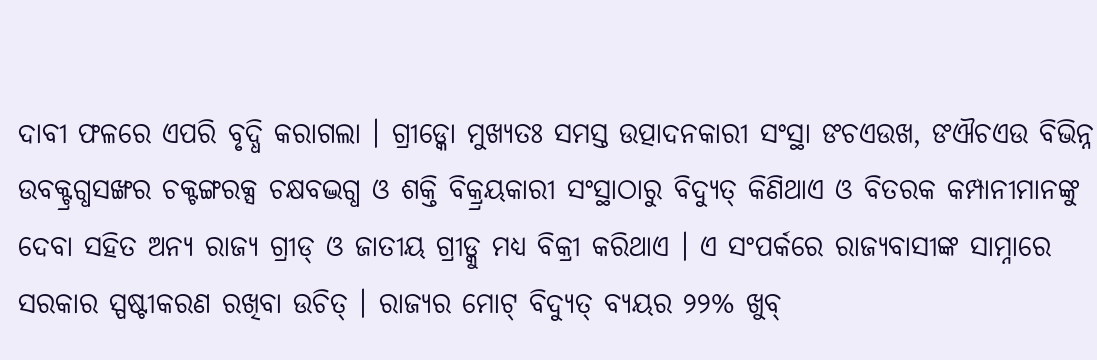ଦାବୀ ଫଳରେ ଏପରି ବୃଦ୍ଧି କରାଗଲା । ଗ୍ରୀଡ୍କୋ ମୁଖ୍ୟତଃ ସମସ୍ତ ଉତ୍ପାଦନକାରୀ ସଂସ୍ଥା ଙଚଏଉଖ, ଙଐଚଏଉ ବିଭିନ୍ନ ଉବକ୍ଟ୍ରଗ୍ଧସଙ୍ଖର ଚକ୍ଟଙ୍ଗରକ୍ସ ଚକ୍ଷବଦ୍ଭଗ୍ଧ ଓ ଶକ୍ତି ବିକ୍ର୍ରୟକାରୀ ସଂସ୍ଥାଠାରୁ ବିଦ୍ୟୁତ୍ କିଣିଥାଏ ଓ ବିତରକ କମ୍ପାନୀମାନଙ୍କୁ ଦେବା ସହିତ ଅନ୍ୟ ରାଜ୍ୟ ଗ୍ରୀଡ୍ ଓ ଜାତୀୟ ଗ୍ରୀଡ୍କୁ ମଧ୍ୟ ବିକ୍ରୀ କରିଥାଏ । ଏ ସଂପର୍କରେ ରାଜ୍ୟବାସୀଙ୍କ ସାମ୍ନାରେ ସରକାର ସ୍ପଷ୍ଟୀକରଣ ରଖିବା ଉଚିତ୍ । ରାଜ୍ୟର ମୋଟ୍ ବିଦ୍ୟୁତ୍ ବ୍ୟୟର ୨୨% ଖୁବ୍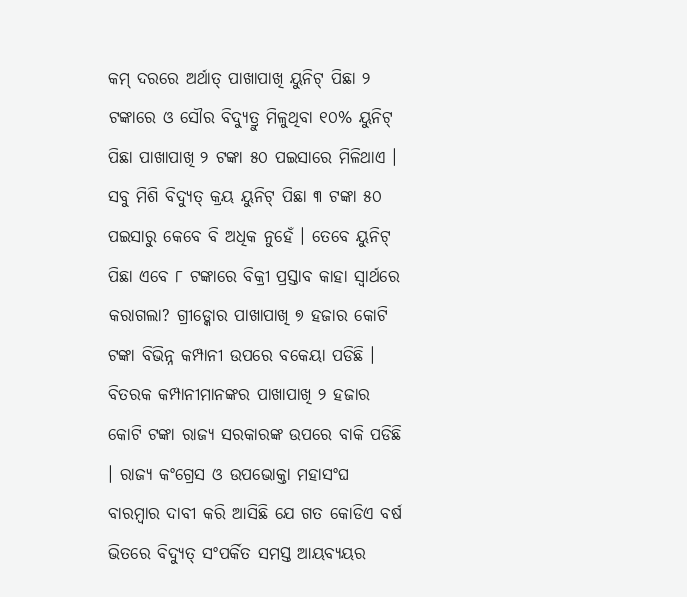କମ୍ ଦରରେ ଅର୍ଥାତ୍ ପାଖାପାଖି ୟୁନିଟ୍ ପିଛା ୨ ଟଙ୍କାରେ ଓ ସୌର ବିଦ୍ୟୁତ୍ରୁ ମିଳୁଥିବା ୧୦% ୟୁନିଟ୍ ପିଛା ପାଖାପାଖି ୨ ଟଙ୍କା ୫୦ ପଇସାରେ ମିଳିଥାଏ । ସବୁ ମିଶି ବିଦ୍ୟୁତ୍ କ୍ରୟ ୟୁନିଟ୍ ପିଛା ୩ ଟଙ୍କା ୫୦ ପଇସାରୁ କେବେ ବି ଅଧିକ ନୁହେଁ । ତେବେ ୟୁନିଟ୍ ପିଛା ଏବେ ୮ ଟଙ୍କାରେ ବିକ୍ରୀ ପ୍ରସ୍ତାବ କାହା ସ୍ୱାର୍ଥରେ କରାଗଲା? ଗ୍ରୀଡ୍କୋର ପାଖାପାଖି ୭ ହଜାର କୋଟି ଟଙ୍କା ବିଭିନ୍ନ କମ୍ପାନୀ ଉପରେ ବକେୟା ପଡିଛି । ବିତରକ କମ୍ପାନୀମାନଙ୍କର ପାଖାପାଖି ୨ ହଜାର କୋଟି ଟଙ୍କା ରାଜ୍ୟ ସରକାରଙ୍କ ଉପରେ ବାକି ପଡିଛି । ରାଜ୍ୟ କଂଗ୍ରେସ ଓ ଉପଭୋକ୍ତା ମହାସଂଘ ବାରମ୍ବାର ଦାବୀ କରି ଆସିଛି ଯେ ଗତ କୋଡିଏ ବର୍ଷ ଭିତରେ ବିଦ୍ୟୁତ୍ ସଂପର୍କିତ ସମସ୍ତ ଆୟବ୍ୟୟର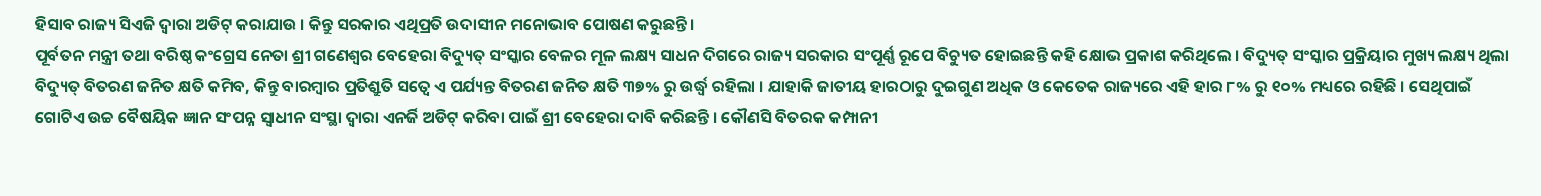ହିସାବ ରାଜ୍ୟ ସିଏଜି ଦ୍ୱାରା ଅଡିଟ୍ କରାଯାଉ । କିନ୍ତୁ ସରକାର ଏଥିପ୍ରତି ଉଦାସୀନ ମନୋଭାବ ପୋଷଣ କରୁଛନ୍ତି ।
ପୂର୍ବତନ ମନ୍ତ୍ରୀ ତଥା ବରିଷ୍ଠ କଂଗ୍ରେସ ନେତା ଶ୍ରୀ ଗଣେଶ୍ୱର ବେହେରା ବିଦ୍ୟୁତ୍ ସଂସ୍କାର ବେଳର ମୂଳ ଲକ୍ଷ୍ୟ ସାଧନ ଦିଗରେ ରାଜ୍ୟ ସରକାର ସଂପୂର୍ଣ୍ଣ ରୂପେ ବିଚ୍ୟୁତ ହୋଇଛନ୍ତି କହି କ୍ଷୋଭ ପ୍ରକାଶ କରିଥିଲେ । ବିଦ୍ୟୁତ୍ ସଂସ୍କାର ପ୍ରକ୍ରିୟାର ମୁଖ୍ୟ ଲକ୍ଷ୍ୟ ଥିଲା ବିଦ୍ୟୁତ୍ ବିତରଣ ଜନିତ କ୍ଷତି କମିବ, କିନ୍ତୁ ବାରମ୍ବାର ପ୍ରତିଶ୍ରୁତି ସତ୍ୱେ ଏ ପର୍ଯ୍ୟନ୍ତ ବିତରଣ ଜନିତ କ୍ଷତି ୩୭% ରୁ ଉର୍ଦ୍ଧ୍ୱ ରହିଲା । ଯାହାକି ଜାତୀୟ ହାରଠାରୁ ଦୁଇଗୁଣ ଅଧିକ ଓ କେତେକ ରାଜ୍ୟରେ ଏହି ହାର ୮% ରୁ ୧୦% ମଧ୍ୟରେ ରହିଛି । ସେଥିପାଇଁ ଗୋଟିଏ ଉଚ୍ଚ ବୈଷୟିକ ଜ୍ଞାନ ସଂପନ୍ନ ସ୍ୱାଧୀନ ସଂସ୍ଥା ଦ୍ୱାରା ଏନର୍ଜି ଅଡିଟ୍ କରିବା ପାଇଁ ଶ୍ରୀ ବେହେରା ଦାବି କରିଛନ୍ତି । କୌଣସି ବିତରକ କମ୍ପାନୀ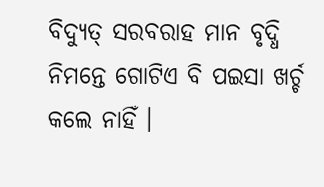ବିଦ୍ୟୁତ୍ ସରବରାହ ମାନ ବୃଦ୍ଧି ନିମନ୍ତେ ଗୋଟିଏ ବି ପଇସା ଖର୍ଚ୍ଚ କଲେ ନାହିଁ ।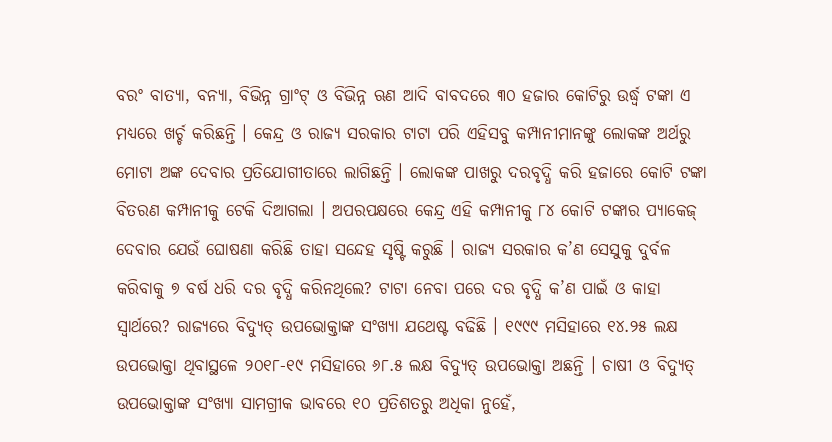ବରଂ ବାତ୍ୟା, ବନ୍ୟା, ବିଭିନ୍ନ ଗ୍ରାଂଟ୍ ଓ ବିଭିନ୍ନ ଋଣ ଆଦି ବାବଦରେ ୩୦ ହଜାର କୋଟିରୁ ଉର୍ଦ୍ଧ୍ୱ ଟଙ୍କା ଏ ମଧ୍ୟରେ ଖର୍ଚ୍ଚ କରିଛନ୍ତି । କେନ୍ଦ୍ର ଓ ରାଜ୍ୟ ସରକାର ଟାଟା ପରି ଏହିସବୁ କମ୍ପାନୀମାନଙ୍କୁ ଲୋକଙ୍କ ଅର୍ଥରୁ ମୋଟା ଅଙ୍କ ଦେବାର ପ୍ରତିଯୋଗୀତାରେ ଲାଗିଛନ୍ତି । ଲୋକଙ୍କ ପାଖରୁ ଦରବୃଦ୍ଧି କରି ହଜାରେ କୋଟି ଟଙ୍କା ବିତରଣ କମ୍ପାନୀକୁ ଟେକି ଦିଆଗଲା । ଅପରପକ୍ଷରେ କେନ୍ଦ୍ର ଏହି କମ୍ପାନୀକୁ ୮୪ କୋଟି ଟଙ୍କାର ପ୍ୟାକେଜ୍ ଦେବାର ଯେଉଁ ଘୋଷଣା କରିଛି ତାହା ସନ୍ଦେହ ସୃଷ୍ଟି କରୁଛି । ରାଜ୍ୟ ସରକାର କ’ଣ ସେସୁକୁ ଦୁର୍ବଳ କରିବାକୁ ୭ ବର୍ଷ ଧରି ଦର ବୃଦ୍ଧି କରିନଥିଲେ? ଟାଟା ନେବା ପରେ ଦର ବୃଦ୍ଧି କ’ଣ ପାଇଁ ଓ କାହା ସ୍ୱାର୍ଥରେ? ରାଜ୍ୟରେ ବିଦ୍ୟୁତ୍ ଉପଭୋକ୍ତାଙ୍କ ସଂଖ୍ୟା ଯଥେଷ୍ଟ ବଢିଛି । ୧୯୯୯ ମସିହାରେ ୧୪.୨୫ ଲକ୍ଷ ଉପଭୋକ୍ତା ଥିବାସ୍ଥଳେ ୨୦୧୮-୧୯ ମସିହାରେ ୬୮.୫ ଲକ୍ଷ ବିଦ୍ୟୁତ୍ ଉପଭୋକ୍ତା ଅଛନ୍ତି । ଚାଷୀ ଓ ବିଦ୍ୟୁତ୍ ଉପଭୋକ୍ତାଙ୍କ ସଂଖ୍ୟା ସାମଗ୍ରୀକ ଭାବରେ ୧୦ ପ୍ରତିଶତରୁ ଅଧିକା ନୁହେଁ,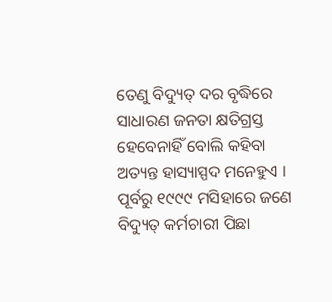ତେଣୁ ବିଦ୍ୟୁତ୍ ଦର ବୃଦ୍ଧିରେ ସାଧାରଣ ଜନତା କ୍ଷତିଗ୍ରସ୍ତ ହେବେନାହିଁ ବୋଲି କହିବା ଅତ୍ୟନ୍ତ ହାସ୍ୟାସ୍ପଦ ମନେହୁଏ । ପୂର୍ବରୁ ୧୯୯୯ ମସିହାରେ ଜଣେ ବିଦ୍ୟୁତ୍ କର୍ମଚାରୀ ପିଛା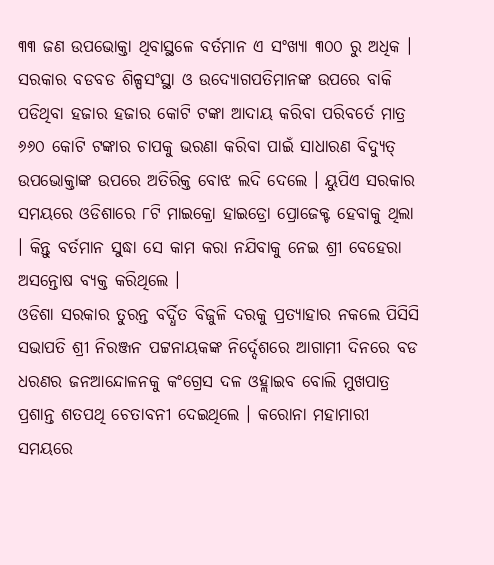୩୩ ଜଣ ଉପଭୋକ୍ତା ଥିବାସ୍ଥଳେ ବର୍ତମାନ ଏ ସଂଖ୍ୟା ୩୦୦ ରୁ ଅଧିକ । ସରକାର ବଡବଡ ଶିଳ୍ପସଂସ୍ଥା ଓ ଉଦ୍ୟୋଗପତିମାନଙ୍କ ଉପରେ ବାକି ପଡିଥିବା ହଜାର ହଜାର କୋଟି ଟଙ୍କା ଆଦାୟ କରିବା ପରିବର୍ତେ ମାତ୍ର ୬୬୦ କୋଟି ଟଙ୍କାର ଚାପକୁ ଭରଣା କରିବା ପାଇଁ ସାଧାରଣ ବିଦ୍ୟୁତ୍ ଉପଭୋକ୍ତାଙ୍କ ଉପରେ ଅତିରିକ୍ତ ବୋଝ ଲଦି ଦେଲେ । ୟୁପିଏ ସରକାର ସମୟରେ ଓଡିଶାରେ ୮ଟି ମାଇକ୍ରୋ ହାଇଡ୍ରୋ ପ୍ରୋଜେକ୍ଟ ହେବାକୁ ଥିଲା । କିନ୍ତୁ ବର୍ତମାନ ସୁଦ୍ଧା ସେ କାମ କରା ନଯିବାକୁ ନେଇ ଶ୍ରୀ ବେହେରା ଅସନ୍ତୋଷ ବ୍ୟକ୍ତ କରିଥିଲେ ।
ଓଡିଶା ସରକାର ତୁରନ୍ତ ବର୍ଦ୍ଧିତ ବିଜୁଳି ଦରକୁ ପ୍ରତ୍ୟାହାର ନକଲେ ପିସିସି ସଭାପତି ଶ୍ରୀ ନିରଞ୍ଜନ ପଟ୍ଟନାୟକଙ୍କ ନିର୍ଦ୍ଦେଶରେ ଆଗାମୀ ଦିନରେ ବଡ ଧରଣର ଜନଆନ୍ଦୋଳନକୁ କଂଗ୍ରେସ ଦଳ ଓହ୍ଲାଇବ ବୋଲି ମୁଖପାତ୍ର ପ୍ରଶାନ୍ତ ଶତପଥି ଚେତାବନୀ ଦେଇଥିଲେ । କରୋନା ମହାମାରୀ ସମୟରେ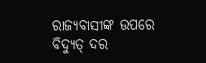ରାଜ୍ୟବାସୀଙ୍କ ଉପରେ ବିଦ୍ୟୁତ୍ ଦର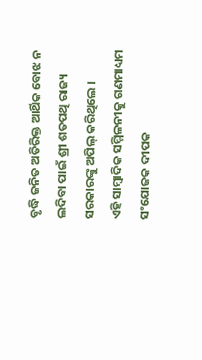ବୃଦ୍ଧି ଜନିତ ଅତିରିକ୍ତ ଆର୍ଥିକ ବୋଝ ନ ଲଦିବା ପାଇଁ ଶ୍ରୀ ଶତପଥି ରାଜ୍ୟ ସରକାରଙ୍କୁ ଅପିଲ୍ କରିଥିଲେ ।
ଏହି ସାମ୍ବାଦିକ ସମ୍ମିଳନୀକୁ ଗଣମାଧ୍ୟମ ସଂଯୋଜକ ଦୀପକ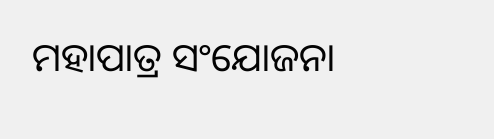ମହାପାତ୍ର ସଂଯୋଜନା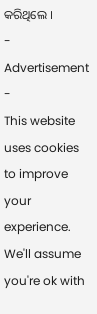କରିଥିଲେ ।
- Advertisement -
This website uses cookies to improve your experience. We'll assume you're ok with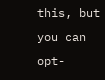this, but you can opt-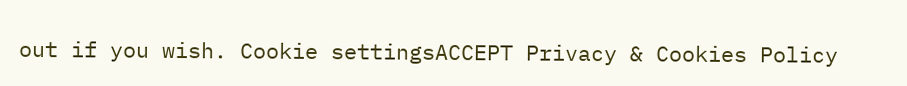out if you wish. Cookie settingsACCEPT Privacy & Cookies Policy